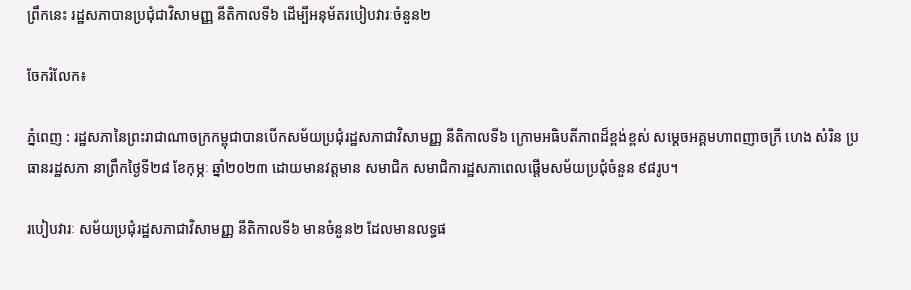ព្រឹកនេះ រដ្ឋសភាបានប្រជុំជាវិសាមញ្ញ នីតិកាលទី៦ ដើម្បីអនុម័តរបៀបវារៈចំនួន២

ចែករំលែក៖

ភ្នំពេញ : រដ្ឋសភានៃព្រះរាជាណាចក្រកម្ពុជាបានបើកសម័យប្រជុំរដ្ឋសភាជាវិសាមញ្ញ នីតិកាលទី៦ ក្រោមអធិបតីភាពដ៏ខ្ពង់ខ្ពស់ សម្ដេចអគ្គមហាពញាចក្រី ហេង សំរិន ប្រធានរដ្ឋសភា នាព្រឹកថ្ងៃទី២៨ ខែកុម្ភៈ ឆ្នាំ២០២៣ ដោយមានវត្តមាន សមាជិក សមាជិការដ្ឋសភាពេលផ្តើមសម័យប្រជុំចំនួន ៩៨រូប។

របៀបវារៈ សម័យប្រជុំរដ្ឋសភាជាវិសាមញ្ញ នីតិកាលទី៦ មានចំនួន២ ដែលមានលទ្ធផ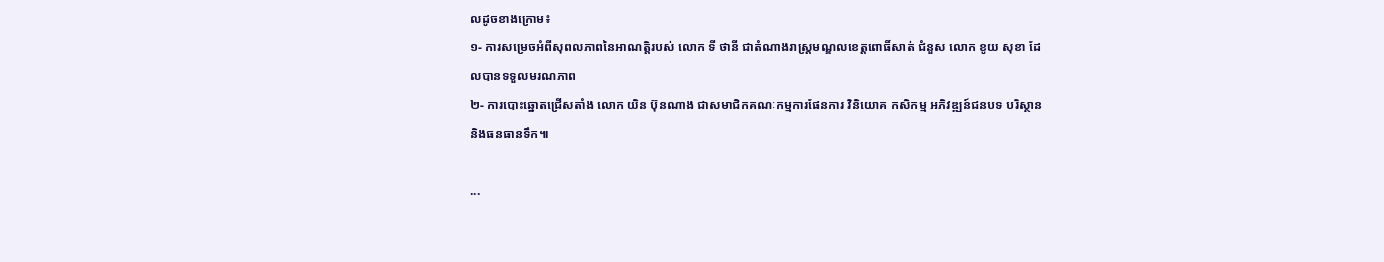លដូចខាងក្រោម៖
១- ការសម្រេចអំពីសុពលភាពនៃអាណត្តិរបស់ លោក ទី ថានី ជាតំណាងរាស្រ្តមណ្ឌលខេត្តពោធិ៍សាត់ ជំនួស លោក ខូយ សុខា ដែលបានទទួលមរណភាព
២- ការបោះឆ្នោតជ្រើសតាំង លោក យិន ប៊ុនណាង ជាសមាជិកគណៈកម្មការផែនការ វិនិយោគ កសិកម្ម អភិវឌ្ឍន៍ជនបទ បរិស្ថាន និងធនធានទឹក៕

...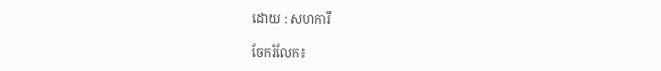ដោយ : សហការី

ចែករំលែក៖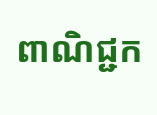ពាណិជ្ជក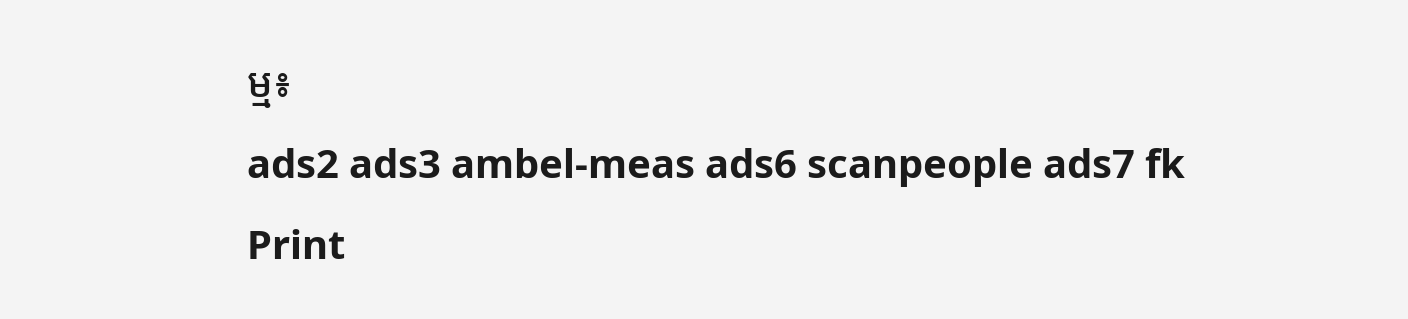ម្ម៖
ads2 ads3 ambel-meas ads6 scanpeople ads7 fk Print